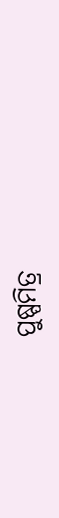ପୁଷ୍ପମିତ୍ର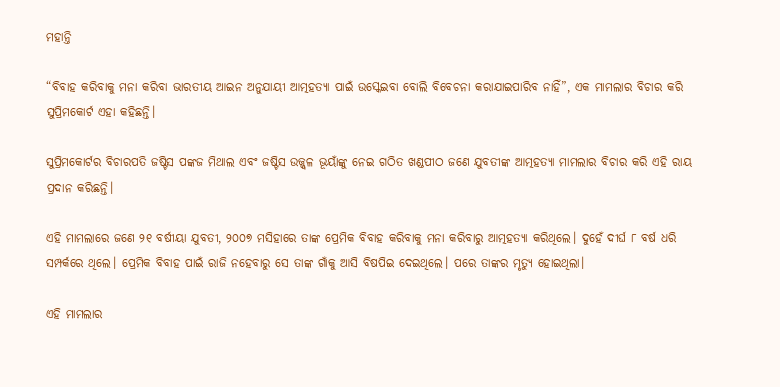ମହାନ୍ତି

“ବିବାହ କରିବାକୁ ମନା କରିବା ଭାରତୀୟ ଆଇନ ଅନୁଯାୟୀ ଆତ୍ମହତ୍ୟା ପାଇଁ ଉସ୍କେଇବା ବୋଲି ବିବେଚନା କରାଯାଇପାରିବ ନାହିଁ”, ଏକ ମାମଲାର ବିଚାର କରି ସୁପ୍ରିମକୋର୍ଟ ଏହା କହିଛନ୍ତି।

ସୁପ୍ରିମକୋର୍ଟର ବିଚାରପତି ଜଷ୍ଟିସ ପଙ୍କଜ ମିଥାଲ ଏବଂ ଜଷ୍ଟିସ ଉଜ୍ଜ୍ଵଳ ଭୂୟାଁଙ୍କୁ ନେଇ ଗଠିତ ଖଣ୍ଡପୀଠ ଜଣେ ଯୁବତୀଙ୍କ ଆତ୍ମହତ୍ୟା ମାମଲାର ବିଚାର କରି ଏହି ରାୟ ପ୍ରଦାନ କରିଛନ୍ତି।

ଏହି ମାମଲାରେ ଜଣେ ୨୧ ବର୍ଷୀୟା ଯୁବତୀ, ୨୦୦୭ ମସିହାରେ ତାଙ୍କ ପ୍ରେମିକ ବିବାହ କରିବାକୁ ମନା କରିବାରୁ ଆତ୍ମହତ୍ୟା କରିଥିଲେ। ଦୁହେଁ ଦୀର୍ଘ ୮ ବର୍ଷ ଧରି ସମ୍ପର୍କରେ ଥିଲେ। ପ୍ରେମିକ ବିବାହ ପାଇଁ ରାଜି ନହେବାରୁ ସେ ତାଙ୍କ ଗାଁକୁ ଆସି ବିଷପିଇ ଦେଇଥିଲେ। ପରେ ତାଙ୍କର ମୃତ୍ୟୁ ହୋଇଥିଲା।

ଏହି ମାମଲାର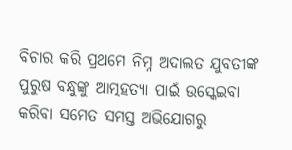ବିଚାର କରି ପ୍ରଥମେ ନିମ୍ନ ଅଦାଲତ ଯୁବତୀଙ୍କ ପୁରୁଷ ବନ୍ଧୁଙ୍କୁ ଆତ୍ମହତ୍ୟା ପାଇଁ ଉସ୍କେଇବା କରିବା ସମେତ ସମସ୍ତ ଅଭିଯୋଗରୁ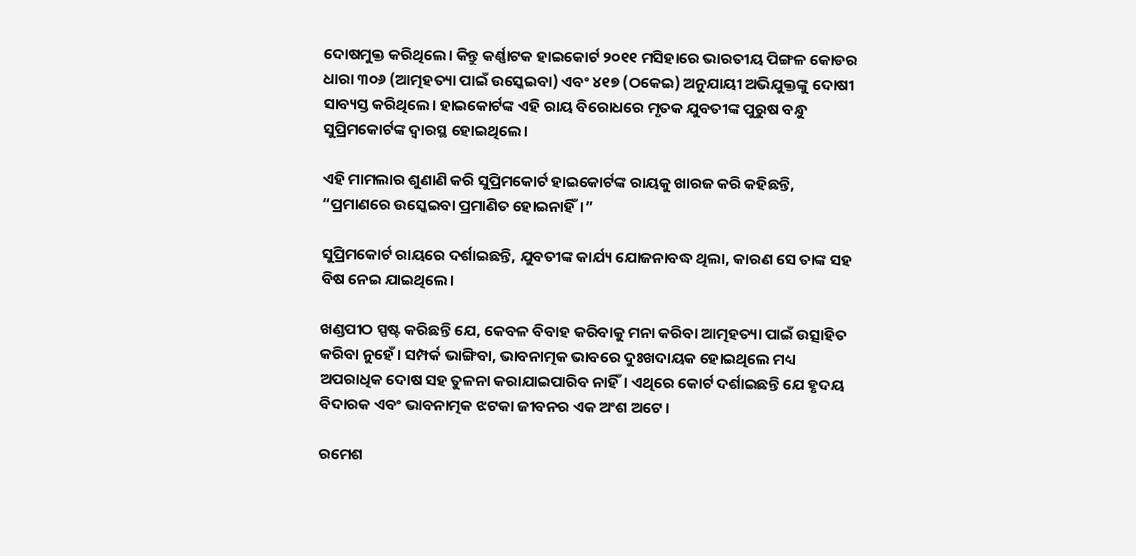ଦୋଷମୁକ୍ତ କରିଥିଲେ। କିନ୍ତୁ କର୍ଣ୍ଣାଟକ ହାଇକୋର୍ଟ ୨୦୧୧ ମସିହାରେ ଭାରତୀୟ ପିଙ୍ଗଳ କୋଡର ଧାରା ୩୦୬ (ଆତ୍ମହତ୍ୟା ପାଇଁ ଉସ୍କେଇବା) ଏବଂ ୪୧୭ (ଠକେଇ) ଅନୁଯାୟୀ ଅଭିଯୁକ୍ତଙ୍କୁ ଦୋଷୀ ସାବ୍ୟସ୍ତ କରିଥିଲେ। ହାଇକୋର୍ଟଙ୍କ ଏହି ରାୟ ବିରୋଧରେ ମୃତକ ଯୁବତୀଙ୍କ ପୁରୁଷ ବନ୍ଧୁ ସୁପ୍ରିମକୋର୍ଟଙ୍କ ଦ୍ଵାରସ୍ଥ ହୋଇଥିଲେ।

ଏହି ମାମଲାର ଶୁଣାଣି କରି ସୁପ୍ରିମକୋର୍ଟ ହାଇକୋର୍ଟଙ୍କ ରାୟକୁ ଖାରଜ କରି କହିଛନ୍ତି, “ପ୍ରମାଣରେ ଉସ୍କେଇବା ପ୍ରମାଣିତ ହୋଇନାହିଁ।”

ସୁପ୍ରିମକୋର୍ଟ ରାୟରେ ଦର୍ଶାଇଛନ୍ତି, ଯୁବତୀଙ୍କ କାର୍ଯ୍ୟ ଯୋଜନାବଦ୍ଧ ଥିଲା, କାରଣ ସେ ତାଙ୍କ ସହ ବିଷ ନେଇ ଯାଇଥିଲେ।

ଖଣ୍ଡପୀଠ ସ୍ପଷ୍ଟ କରିଛନ୍ତି ଯେ, କେବଳ ବିବାହ କରିବାକୁ ମନା କରିବା ଆତ୍ମହତ୍ୟା ପାଇଁ ଉତ୍ସାହିତ କରିବା ନୁହେଁ। ସମ୍ପର୍କ ଭାଙ୍ଗିବା, ଭାବନାତ୍ମକ ଭାବରେ ଦୁଃଖଦାୟକ ହୋଇଥିଲେ ମଧ୍ୟ ଅପରାଧିକ ଦୋଷ ସହ ତୁଳନା କରାଯାଇପାରିବ ନାହିଁ। ଏଥିରେ କୋର୍ଟ ଦର୍ଶାଇଛନ୍ତି ଯେ ହୃଦୟ ବିଦାରକ ଏବଂ ଭାବନାତ୍ମକ ଝଟକା ଜୀବନର ଏକ ଅଂଶ ଅଟେ।

ରମେଶ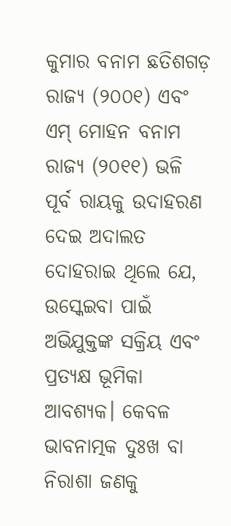କୁମାର ବନାମ ଛତିଶଗଡ଼ ରାଜ୍ୟ (୨୦୦୧) ଏବଂ ଏମ୍ ମୋହନ ବନାମ ରାଜ୍ୟ (୨୦୧୧) ଭଳି ପୂର୍ବ ରାୟକୁ ଉଦାହରଣ ଦେଇ ଅଦାଲତ ଦୋହରାଇ ଥିଲେ ଯେ, ଉସ୍କେଇବା ପାଇଁ ଅଭିଯୁକ୍ତଙ୍କ ସକ୍ରିୟ ଏବଂ ପ୍ରତ୍ୟକ୍ଷ ଭୂମିକା ଆବଶ୍ୟକ। କେବଳ ଭାବନାତ୍ମକ ଦୁଃଖ ବା ନିରାଶା ଜଣକୁ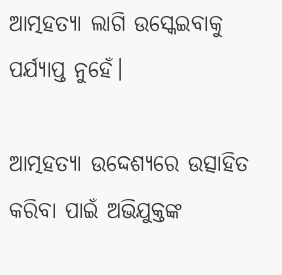ଆତ୍ମହତ୍ୟା ଲାଗି ଉସ୍କେଇବାକୁ ପର୍ଯ୍ୟାପ୍ତ ନୁହେଁ।

ଆତ୍ମହତ୍ୟା ଉଦ୍ଦେଶ୍ୟରେ ଉତ୍ସାହିତ କରିବା ପାଇଁ ଅଭିଯୁକ୍ତଙ୍କ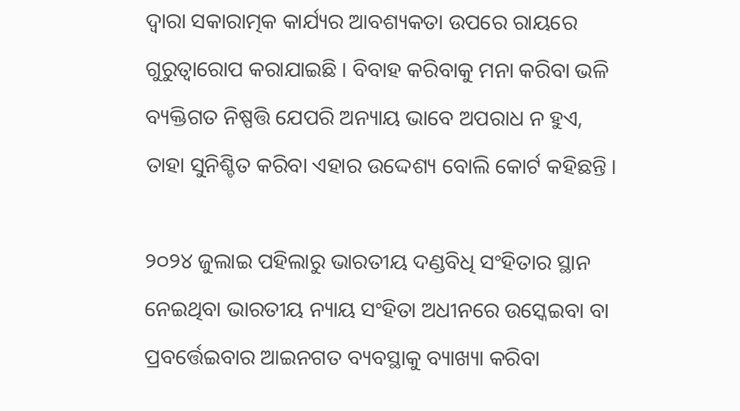ଦ୍ୱାରା ସକାରାତ୍ମକ କାର୍ଯ୍ୟର ଆବଶ୍ୟକତା ଉପରେ ରାୟରେ ଗୁରୁତ୍ୱାରୋପ କରାଯାଇଛି। ବିବାହ କରିବାକୁ ମନା କରିବା ଭଳି ବ୍ୟକ୍ତିଗତ ନିଷ୍ପତ୍ତି ଯେପରି ଅନ୍ୟାୟ ଭାବେ ଅପରାଧ ନ ହୁଏ, ତାହା ସୁନିଶ୍ଚିତ କରିବା ଏହାର ଉଦ୍ଦେଶ୍ୟ ବୋଲି କୋର୍ଟ କହିଛନ୍ତି।

୨୦୨୪ ଜୁଲାଇ ପହିଲାରୁ ଭାରତୀୟ ଦଣ୍ଡବିଧି ସଂହିତାର ସ୍ଥାନ ନେଇଥିବା ଭାରତୀୟ ନ୍ୟାୟ ସଂହିତା ଅଧୀନରେ ଉସ୍କେଇବା ବା ପ୍ରବର୍ତ୍ତେଇବାର ଆଇନଗତ ବ୍ୟବସ୍ଥାକୁ ବ୍ୟାଖ୍ୟା କରିବା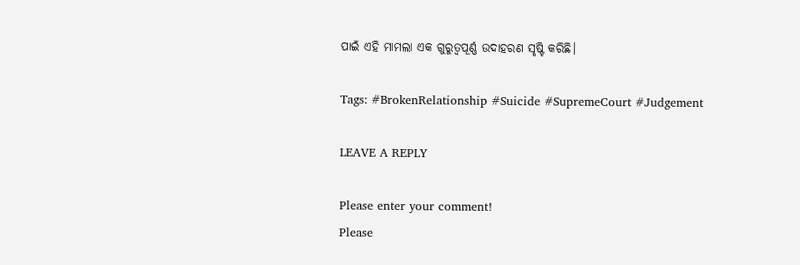ପାଇଁ ଏହି ମାମଲା ଏକ ଗୁରୁତ୍ୱପୂର୍ଣ୍ଣ ଉଦାହରଣ ସୃଷ୍ଟି କରିଛି।

Tags: #BrokenRelationship #Suicide #SupremeCourt #Judgement

LEAVE A REPLY

Please enter your comment!
Please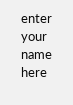enter your name here